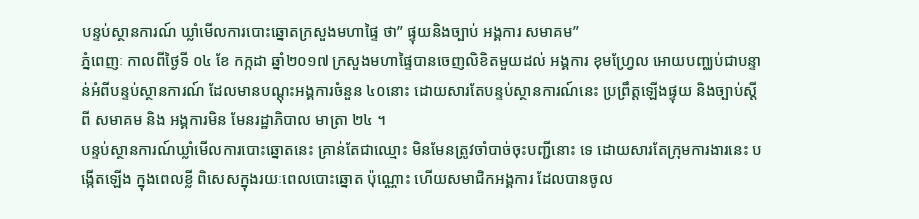បន្ទប់ស្ថានការណ៍ ឃ្លាំមើលការបោះឆ្នោតក្រសួងមហាផ្ទៃ ថា” ផ្ទុយនិងច្បាប់ អង្គការ សមាគម”
ភ្នំពេញៈ កាលពីថ្ងៃទី ០៤ ខែ កក្កដា ឆ្នាំ២០១៧ ក្រសួងមហាផ្ទៃបានចេញលិខិតមួយដល់ អង្គការ ខុមហ្វ្រែល អោយបញ្ឈប់ជាបន្ទាន់អំពីបន្ទប់ស្ថានការណ៍ ដែលមានបណ្តុះអង្គការចំនួន ៤០នោះ ដោយសារតែបន្ទប់ស្ថានការណ៍នេះ ប្រព្រឹត្តឡើងផ្ទុយ និងច្បាប់ស្តីពី សមាគម និង អង្គការមិន មែនរដ្ឋាភិបាល មាត្រា ២៤ ។
បន្ទប់ស្ថានការណ៍ឃ្លាំមើលការបោះឆ្នោតនេះ គ្រាន់តែជាឈ្មោះ មិនមែនត្រូវចាំបាច់ចុះបញ្ជីនោះ ទេ ដោយសារតែក្រុមការងារនេះ បង្កើតឡើង ក្នុងពេលខ្លី ពិសេសក្នុងរយៈពេលបោះឆ្នោត ប៉ុណ្ណោះ ហើយសមាជិកអង្គការ ដែលបានចូល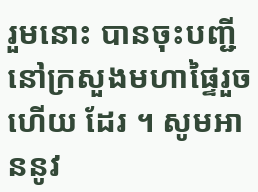រួមនោះ បានចុះបញ្ជីនៅក្រសួងមហាផ្ទៃរួចហើយ ដែរ ។ សូមអាននូវ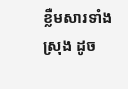ខ្លឺមសារទាំងស្រុង ដូច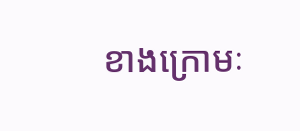ខាងក្រោមៈ